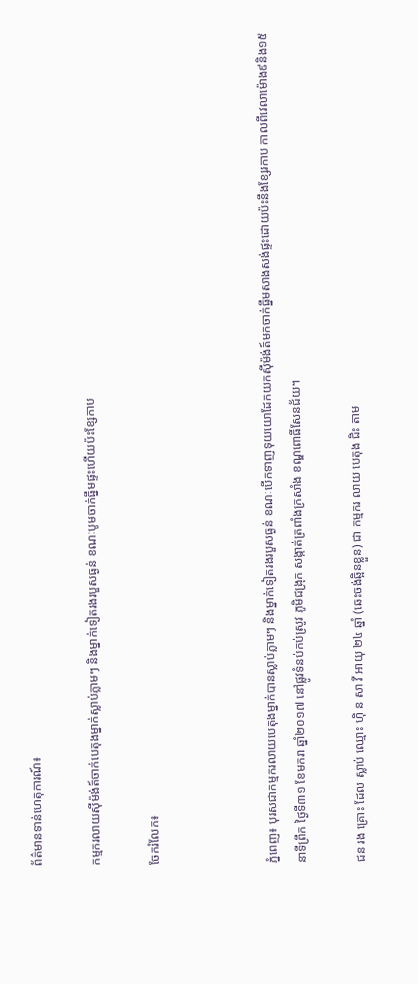ព័ត៌មានទាន់ហេតុការណ៍៖

កម្មករលាយស៊ីម៉ង់ត៍ចាក់បេតុងម្នាក់ស្លាប់ភ្លាមៗ និងម្នាក់ទៀតរងរបួសធ្ងន់ ខណៈបូមចាក់ធ្នឹមផ្ទះហើយប៉ះខ្សែកាប

ចែករំលែក៖



ភ្នំពេញ៖ បុរសជាកម្មករលាយបេតុងម្នាក់បានស្លាប់ភ្លាមៗ និងម្នាក់ទៀតរងរបួសធ្ងន់ ខណៈបើកទាញទុយយោដែកយកស៊ីម៉ង់ត៍មកចាក់ធ្នឹមសាងសង់ផ្ទះដោយប៉ះនឹងខ្សែរកាប កាលពីវេលាម៉ោង៩និង១៥នាទីព្រឹក ថ្ងៃទី៣១ ខែមករា ឆ្នាំ២០១៧ នៅផ្លូវទំនប់កប់ស្រូវ ភូមិជង្រុក សង្កាត់ត្រពាំងក្រសាំង ខណ្ឌពោធិ៍សែនជ័យ។

ជន រង គ្រោះ ដែល ស្លាប់ ឈ្មោះ ហ៊ិ ន សា វី អាយុ ២៤ ឆ្នាំ (ឆេះចង់ឆ្អិនខ្លួន) ជា កម្មករ លាយ បេតុង ជិះ តាម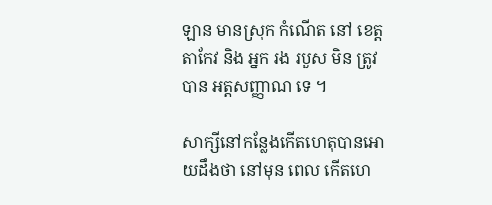ឡាន មានស្រុក កំណើត នៅ ខេត្តតាកែវ និង អ្នក រង របួស មិន ត្រូវបាន អត្តសញ្ញាណ ទេ ។

សាក្សីនៅកន្លែងកើតហេតុបានអោយដឹងថា នៅមុន ពេល កើតហេ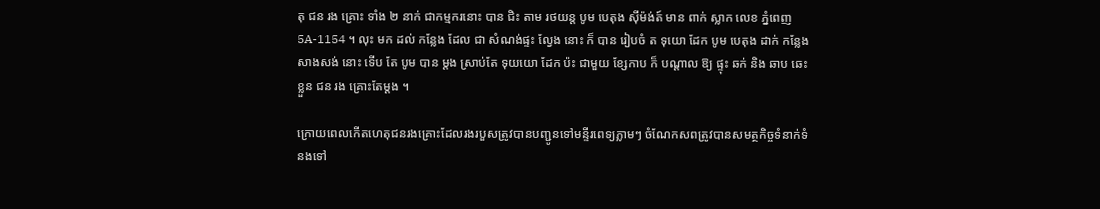តុ ជន រង គ្រោះ ទាំង ២ នាក់ ជាកម្មករនោះ បាន ជិះ តាម រថយន្ត បូម បេតុង ស៊ីម៉ង់ត៍ មាន ពាក់ ស្លាក លេខ ភ្នំពេញ 5A-1154 ។ លុះ មក ដល់ កន្លែង ដែល ជា សំណង់ផ្ទះ ល្វែង នោះ ក៏ បាន រៀបចំ ត ទុយោ ដែក បូម បេតុង ដាក់ កន្លែង សាងសង់ នោះ ទើប តែ បូម បាន ម្តង ស្រាប់តែ ទុយយោ ដែក ប៉ះ ជាមួយ ខ្សែកាប ក៏ បណ្តាល ឱ្យ ផ្ទុះ ឆក់ និង ឆាប ឆេះ ខ្លួន ជន រង គ្រោះតែម្តង ។

ក្រោយពេលកើតហេតុជនរងគ្រោះដែលរងរបួសត្រូវបានបញ្ជូនទៅមន្ទីរពេទ្យភ្លាមៗ ចំណែកសពត្រូវបានសមត្ថកិច្ចទំនាក់ទំនងទៅ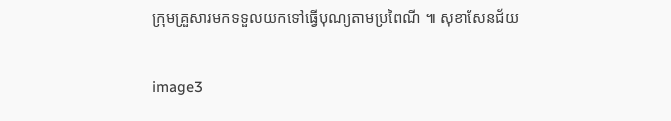ក្រុមគ្រួសារមកទទួលយកទៅធ្វើបុណ្យតាមប្រពៃណី ៕ សុខាសែនជ័យ

image3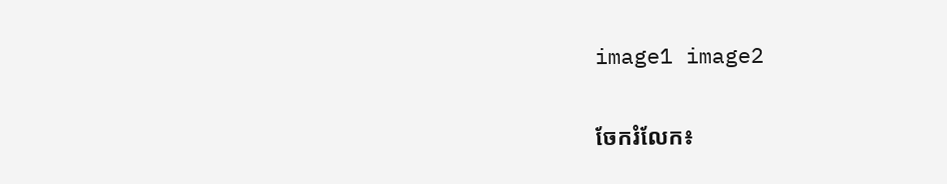image1 image2


ចែករំលែក៖